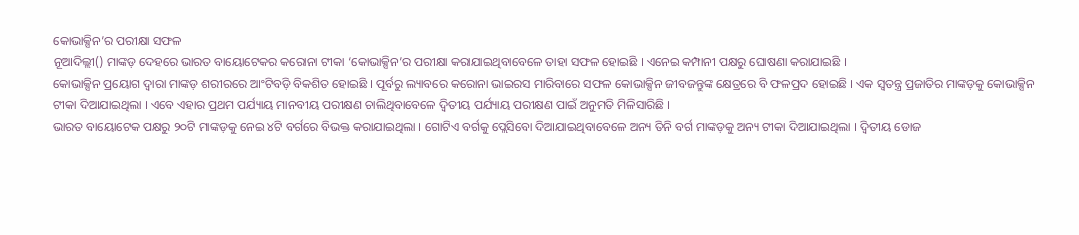କୋଭାକ୍ସିନ’ର ପରୀକ୍ଷା ସଫଳ
ନୂଆଦିଲ୍ଲୀ() ମାଙ୍କଡ଼ ଦେହରେ ଭାରତ ବାୟୋଟେକର କରୋନା ଟୀକା ‘କୋଭାକ୍ସିନ’ର ପରୀକ୍ଷା କରାଯାଇଥିବାବେଳେ ତାହା ସଫଳ ହୋଇଛି । ଏନେଇ କମ୍ପାନୀ ପକ୍ଷରୁ ଘୋଷଣା କରାଯାଇଛି ।
କୋଭାକ୍ସିନ ପ୍ରୟୋଗ ଦ୍ୱାରା ମାଙ୍କଡ଼ ଶରୀରରେ ଆଂଟିବଡ଼ି ବିକଶିତ ହୋଇଛି । ପୂର୍ବରୁ ଲ୍ୟାବରେ କରୋନା ଭାଇରସ ମାରିବାରେ ସଫଳ କୋଭାକ୍ସିନ ଜୀବଜନ୍ତୁଙ୍କ କ୍ଷେତ୍ରରେ ବି ଫଳପ୍ରଦ ହୋଇଛି । ଏକ ସ୍ୱତନ୍ତ୍ର ପ୍ରଜାତିର ମାଙ୍କଡ଼କୁ କୋଭାକ୍ସିନ ଟୀକା ଦିଆଯାଇଥିଲା । ଏବେ ଏହାର ପ୍ରଥମ ପର୍ଯ୍ୟାୟ ମାନବୀୟ ପରୀକ୍ଷଣ ଚାଲିଥିବାବେଳେ ଦ୍ୱିତୀୟ ପର୍ଯ୍ୟାୟ ପରୀକ୍ଷଣ ପାଇଁ ଅନୁମତି ମିଳିସାରିଛି ।
ଭାରତ ବାୟୋଟେକ ପକ୍ଷରୁ ୨୦ଟି ମାଙ୍କଡ଼କୁ ନେଇ ୪ଟି ବର୍ଗରେ ବିଭକ୍ତ କରାଯାଇଥିଲା । ଗୋଟିଏ ବର୍ଗକୁ ପ୍ଲେସିବୋ ଦିଆଯାଇଥିବାବେଳେ ଅନ୍ୟ ତିନି ବର୍ଗ ମାଙ୍କଡ଼କୁ ଅନ୍ୟ ଟୀକା ଦିଆଯାଇଥିଲା । ଦ୍ୱିତୀୟ ଡୋଜ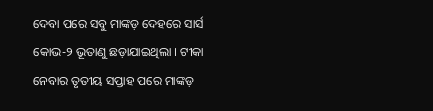ଦେବା ପରେ ସବୁ ମାଙ୍କଡ଼ ଦେହରେ ସାର୍ସ କୋଭ-୨ ଭୂତାଣୁ ଛଡ଼ାଯାଇଥିଲା । ଟୀକା ନେବାର ତୃତୀୟ ସପ୍ତାହ ପରେ ମାଙ୍କଡ଼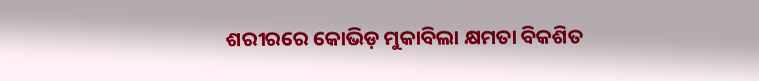ଶରୀରରେ କୋଭିଡ଼ ମୁକାବିଲା କ୍ଷମତା ବିକଶିତ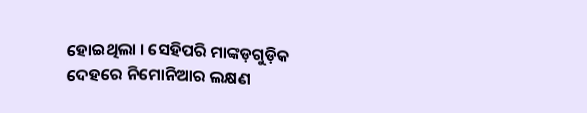ହୋଇଥିଲା । ସେହିପରି ମାଙ୍କଡ଼ଗୁଡ଼ିକ ଦେହରେ ନିମୋନିଆର ଲକ୍ଷଣ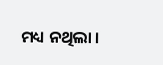ମଧ୍ୟ ନଥିଲା ।